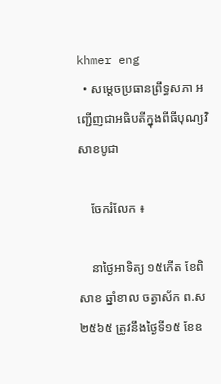khmer eng
  • សម្តេចប្រធានព្រឹទ្ធសភា អញ្ជើញជាអធិបតីក្នុងពីធីបុណ្យវិសាខបូជា

    ចែករំលែក ៖

    នាថ្ងៃអាទិត្យ ១៥កើត ខែពិសាខ ឆ្នាំខាល ចត្វាស័ក ព.ស២៥៦៥ ត្រូវនឹងថ្ងៃទី១៥ ខែឧ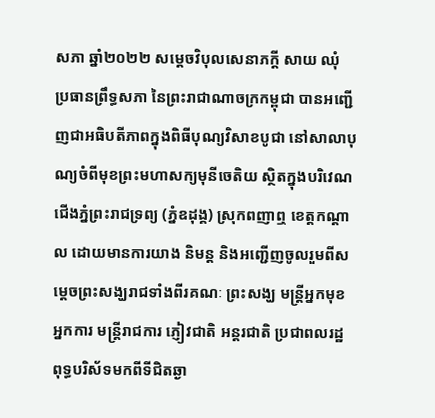សភា ឆ្នាំ២០២២ សម្ដេចវិបុលសេនាភក្ដី សាយ ឈុំ ប្រធានព្រឹទ្ធសភា នៃព្រះរាជាណាចក្រកម្ពុជា បានអញ្ជើញជាអធិបតីភាពក្នុងពិធីបុណ្យវិសាខបូជា នៅសាលាបុណ្យចំពីមុខព្រះមហាសក្យមុនីចេតិយ ស្ថិតក្នុងបរិវេណជើងភ្នំព្រះរាជទ្រព្យ (ភ្នំឧដុង្គ) ស្រុកពញាឮ ខេត្តកណ្តាល ដោយមានការយាង និមន្ត និងអញ្ជើញចូលរួមពីសម្តេចព្រះសង្ឃរាជទាំងពីរគណៈ ព្រះសង្ឃ មន្ត្រីអ្នកមុខ អ្នកការ មន្ត្រីរាជការ ភ្ញៀវជាតិ អន្តរជាតិ ប្រជាពលរដ្ឋ ពុទ្ធបរិស័ទមកពីទីជិតឆ្ងា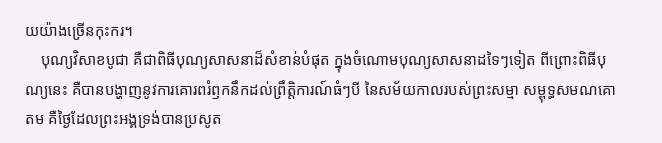យយ៉ាងច្រើនកុះករ។
    បុណ្យវិសាខបូជា គឺជាពិធីបុណ្យសាសនាដ៏សំខាន់បំផុត ក្នុងចំណោមបុណ្យសាសនាដទៃៗទៀត ពីព្រោះពិធីបុណ្យនេះ គឺបានបង្ហាញនូវការគោរពរំឭកនឹកដល់ព្រឹត្តិការណ៍ធំៗបី នៃសម័យកាលរបស់ព្រះសម្មា សម្ពុទ្ធសមណគោតម គឺថ្ងៃដែលព្រះអង្គទ្រង់បានប្រសូត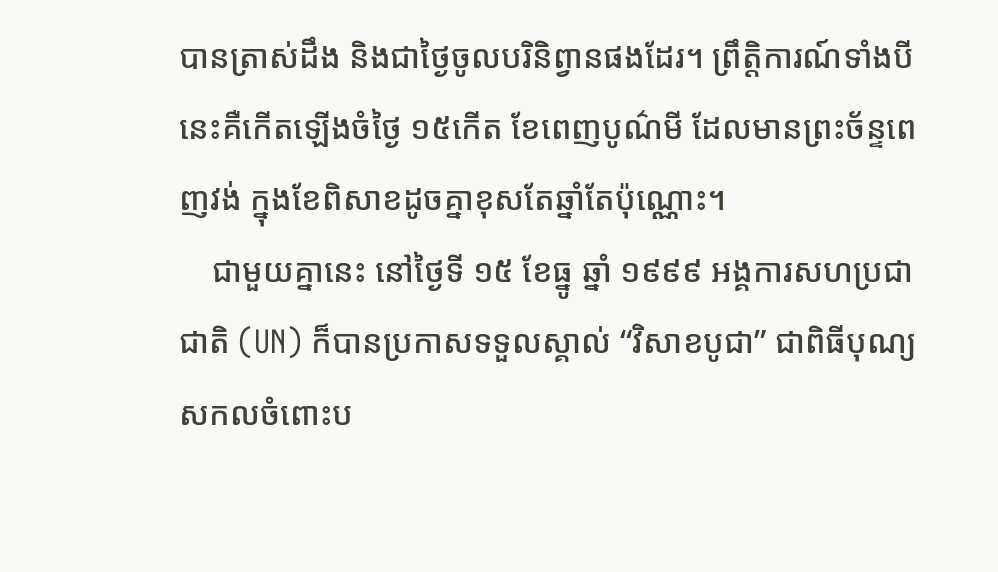បានត្រាស់ដឹង និងជាថ្ងៃចូលបរិនិព្វានផងដែរ។ ព្រឹត្តិការណ៍ទាំងបីនេះគឺកើតឡើងចំថ្ងៃ ១៥កើត ខែពេញបូណ៌មី ដែលមានព្រះច័ន្ទពេញវង់ ក្នុងខែពិសាខដូចគ្នាខុសតែឆ្នាំតែប៉ុណ្ណោះ។
    ជាមួយគ្នានេះ នៅថ្ងៃទី ១៥ ខែធ្នូ ឆ្នាំ ១៩៩៩ អង្គការសហប្រជាជាតិ (UN) ក៏បានប្រកាសទទួលស្គាល់ “វិសាខបូជា” ជាពិធីបុណ្យសកលចំពោះប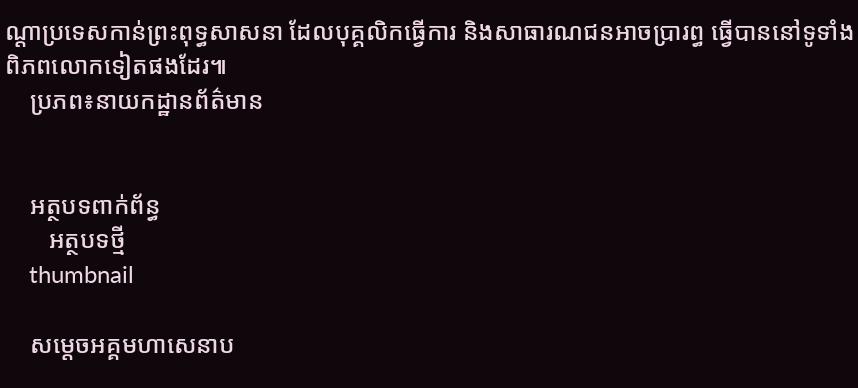ណ្ដាប្រទេសកាន់ព្រះពុទ្ធសាសនា ដែលបុគ្គលិកធ្វើការ និងសាធារណជនអាចប្រារព្ធ ធ្វើបាននៅទូទាំងពិភពលោកទៀតផងដែរ៕
    ប្រភព៖នាយកដ្ឋានព័ត៌មាន


    អត្ថបទពាក់ព័ន្ធ
       អត្ថបទថ្មី
    thumbnail

    សម្តេចអគ្គមហាសេនាប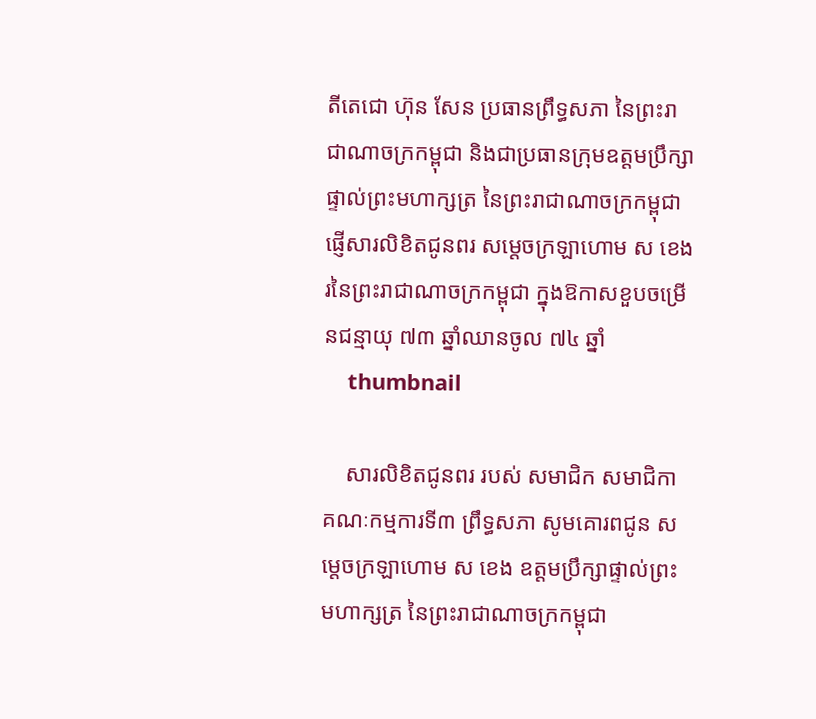តីតេជោ ហ៊ុន សែន ប្រធានព្រឹទ្ធសភា នៃព្រះរាជាណាចក្រកម្ពុជា និងជាប្រធានក្រុមឧត្តមប្រឹក្សាផ្ទាល់ព្រះមហាក្សត្រ នៃព្រះរាជាណាចក្រកម្ពុជា ផ្ញើសារលិខិតជូនពរ សម្តេចក្រឡាហោម ស ខេង រនៃព្រះរាជាណាចក្រកម្ពុជា ក្នុងឱកាសខួបចម្រើនជន្មាយុ ៧៣ ឆ្នាំឈានចូល ៧៤ ឆ្នាំ
    thumbnail

    សារលិខិតជូនពរ របស់ សមាជិក សមាជិកា គណៈកម្មការទី៣ ព្រឹទ្ធសភា សូមគោរពជូន សម្តេចក្រឡាហោម ស ខេង ឧត្តមប្រឹក្សាផ្ទាល់ព្រះមហាក្សត្រ នៃព្រះរាជាណាចក្រកម្ពុជា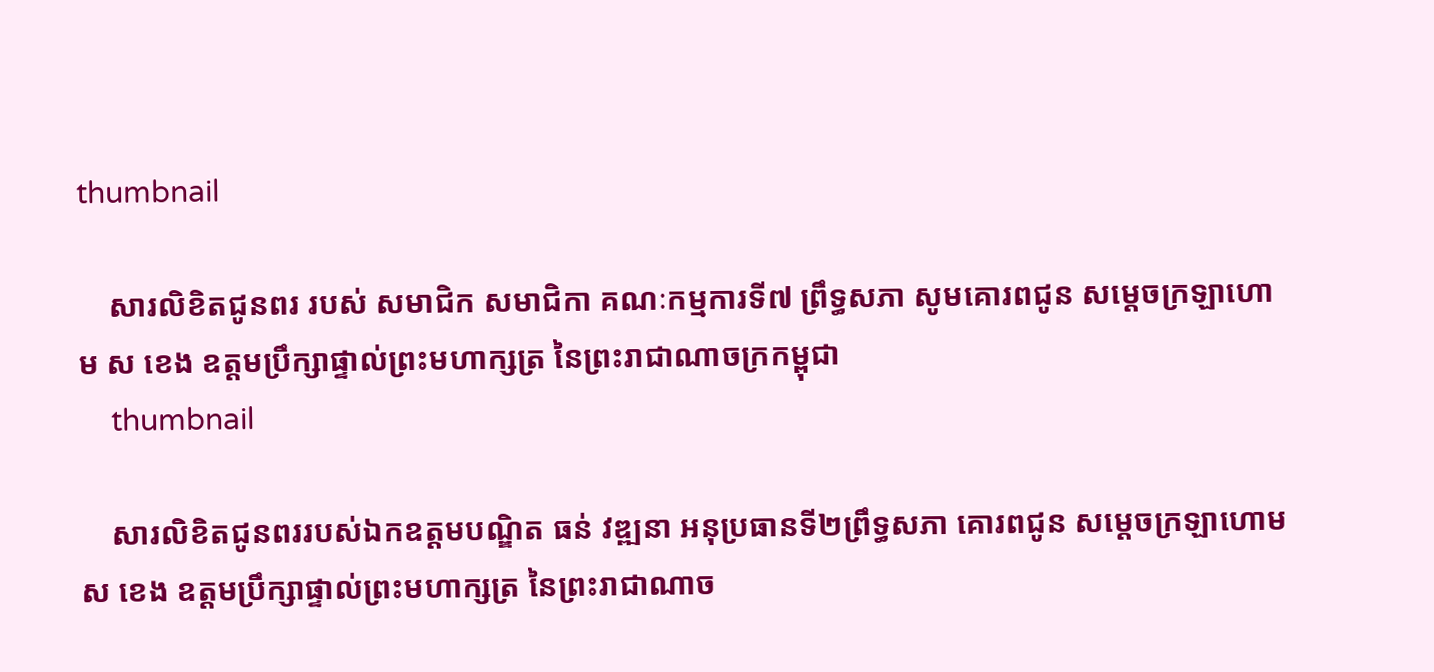thumbnail

    សារលិខិតជូនពរ របស់ សមាជិក សមាជិកា គណៈកម្មការទី៧ ព្រឹទ្ធសភា សូមគោរពជូន សម្តេចក្រឡាហោម ស ខេង ឧត្តមប្រឹក្សាផ្ទាល់ព្រះមហាក្សត្រ នៃព្រះរាជាណាចក្រកម្ពុជា
    thumbnail

    សារលិខិតជូនពររបស់ឯកឧត្តមបណ្ឌិត ធន់ វឌ្ឍនា អនុប្រធានទី២ព្រឹទ្ធសភា គោរពជូន សម្តេចក្រឡាហោម ស ខេង ឧត្តមប្រឹក្សាផ្ទាល់ព្រះមហាក្សត្រ នៃព្រះរាជាណាច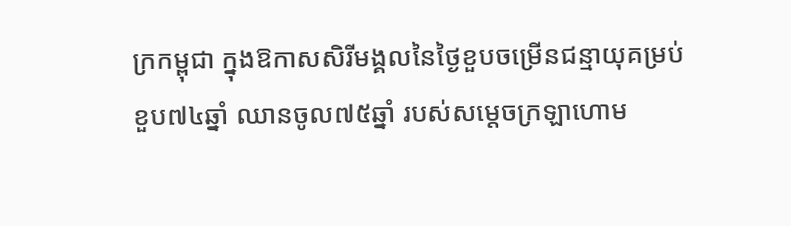ក្រកម្ពុជា ក្នុងឱកាសសិរីមង្គលនៃថ្ងៃខួបចម្រើនជន្មាយុគម្រប់ខួប៧៤ឆ្នាំ ឈានចូល៧៥ឆ្នាំ របស់សម្តេចក្រឡាហោម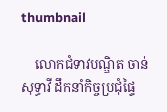thumbnail

    លោកជំទាវបណ្ឌិត ចាន់ សុទ្ធាវី ដឹកនាំកិច្ចប្រជុំផ្ទៃ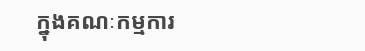ក្នុងគណៈកម្មការ